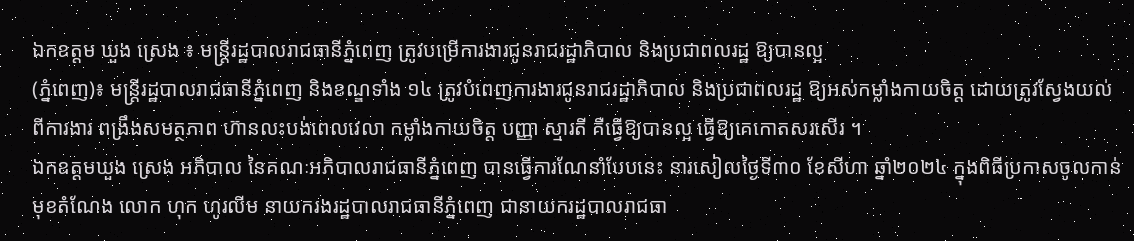ឯកឧត្តម ឃួង ស្រេង ៖ មន្ត្រីរដ្ឋបាលរាជធានីភ្នំពេញ ត្រូវបម្រើការងារជូនរាជរដ្ឋាភិបាល និងប្រជាពលរដ្ឋ ឱ្យបានល្អ
(ភ្នំពេញ)៖ មន្ត្រីរដ្ឋបាលរាជធានីភ្នំពេញ និងខណ្ឌទាំង ១៤ ត្រូវបំពេញការងារជូនរាជរដ្ឋាភិបាល និងប្រជាពលរដ្ឋ ឱ្យអស់កម្លាំងកាយចិត្ត ដោយត្រូវស្វែងយល់ពីការងារ ពង្រឹងសមត្ថភាព ហ៊ានលះបង់ពេលវេលា កម្លាំងកាយចិត្ត បញ្ញា ស្មារតី គឺធ្វើឱ្យបានល្អ ធ្វើឱ្យគេកោតសរសើរ ។
ឯកឧត្ដមឃួង ស្រេង អភិបាល នៃគណៈអភិបាលរាជធានីភ្នំពេញ បានធ្វើការណែនាំបែបនេះ នារសៀលថ្ងៃទី៣០ ខែសីហា ឆ្នាំ២០២៤ ក្នុងពិធីប្រកាសចូលកាន់មុខតំណែង លោក ហុក ហូរលីម នាយករងរដ្ឋបាលរាជធានីភ្នំពេញ ជានាយករដ្ឋបាលរាជធា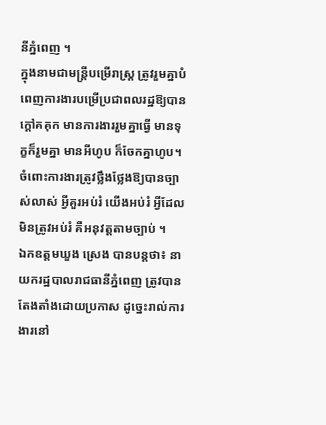នីភ្នំពេញ ។
ក្នុងនាមជាមន្ត្រីបម្រើរាស្រ្ត ត្រូវរួមគ្នាបំពេញការងារបម្រើប្រជាពលរដ្ឋឱ្យបានក្តៅគគុក មានការងាររួមគ្នាធ្វើ មានទុក្ខក៏រួមគ្នា មានអីហូប ក៏ចែកគ្នាហូប។ ចំពោះការងារត្រូវថ្លឹងថ្លែងឱ្យបានច្បាស់លាស់ អ្វីគួរអប់រំ យើងអប់រំ អ្វីដែលមិនត្រូវអប់រំ គឺអនុវត្តតាមច្បាប់ ។
ឯកឧត្ដមឃួង ស្រេង បានបន្តថា៖ នាយករដ្ឋបាលរាជធានីភ្នំពេញ ត្រូវបានតែងតាំងដោយប្រកាស ដូច្នេះរាល់ការងារនៅ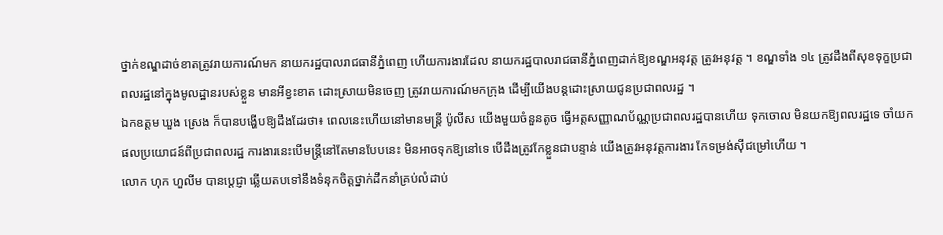ថ្នាក់ខណ្ឌដាច់ខាតត្រូវរាយការណ៍មក នាយករដ្ឋបាលរាជធានីភ្នំពេញ ហើយការងារដែល នាយករដ្ឋបាលរាជធានីភ្នំពេញដាក់ឱ្យខណ្ឌអនុវត្ត ត្រូវអនុវត្ត ។ ខណ្ឌទាំង ១៤ ត្រូវដឹងពីសុខទុក្ខប្រជាពលរដ្ឋនៅក្នុងមូលដ្ឋានរបស់ខ្លួន មានអីខ្វះខាត ដោះស្រាយមិនចេញ ត្រូវរាយការណ៍មកក្រុង ដើម្បីយើងបន្តដោះស្រាយជូនប្រជាពលរដ្ឋ ។
ឯកឧត្ដម ឃួង ស្រេង ក៏បានបង្ហើបឱ្យដឹងដែរថា៖ ពេលនេះហើយនៅមានមន្ត្រី ប៉ូលីស យើងមួយចំនួនតូច ធ្វើអត្តសញ្ញាណប័ណ្ណប្រជាពលរដ្ឋបានហើយ ទុកចោល មិនយកឱ្យពលរដ្ឋទេ ចាំយកផលប្រយោជន៍ពីប្រជាពលរដ្ឋ ការងារនេះបើមន្ត្រីនៅតែមានបែបនេះ មិនអាចទុកឱ្យនៅទេ បើដឹងត្រូវកែខ្លួនជាបន្ទាន់ យើងត្រូវអនុវត្តការងារ កែទម្រង់ស៊ីជម្រៅហើយ ។
លោក ហុក ហួលីម បានប្តេជ្ញា ឆ្លើយតបទៅនឹងទំនុកចិត្តថ្នាក់ដឹកនាំគ្រប់លំដាប់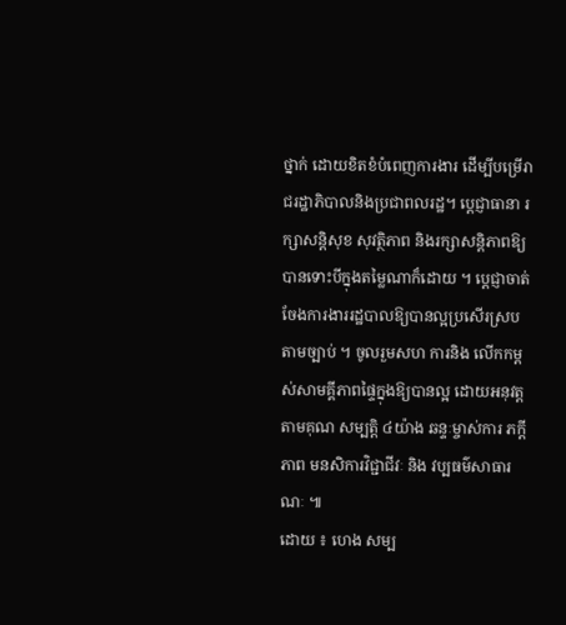ថ្នាក់ ដោយខិតខំបំពេញការងារ ដើម្បីបម្រើរាជរដ្ឋាភិបាលនិងប្រជាពលរដ្ឋ។ ប្តេជ្ញាធានា រក្សាសន្តិសុខ សុវត្ថិភាព និងរក្សាសន្តិភាពឱ្យបានទោះបីក្នុងតម្លៃណាក៏ដោយ ។ ប្តេជ្ញាចាត់ចែងការងាររដ្ឋបាលឱ្យបានល្អប្រសើរស្របតាមច្បាប់ ។ ចូលរួមសហ ការនិង លើកកម្ពស់សាមគ្គីភាពផ្ទៃក្នុងឱ្យបានល្អ ដោយអនុវត្តតាមគុណ សម្បត្តិ ៤យ៉ាង ឆន្ទៈម្ចាស់ការ ភក្តីភាព មនសិការវិជ្ជាជីវៈ និង វប្បធម៌សាធារណៈ ៕
ដោយ ៖ ហេង សម្ប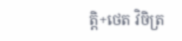ត្តិ+ថេត វិចិត្រ